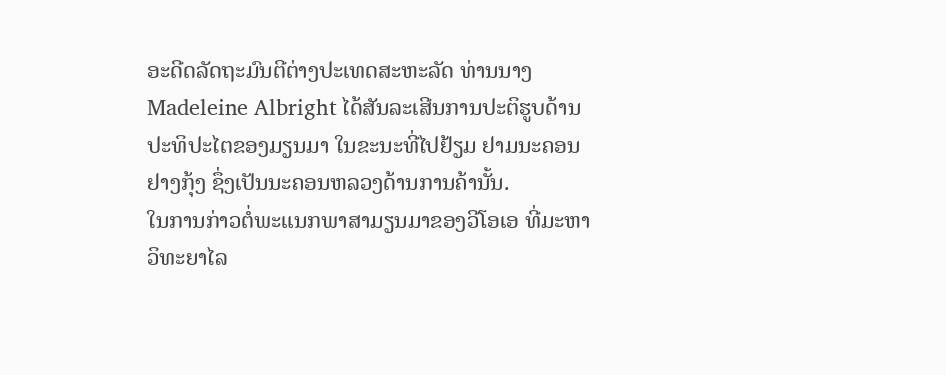ອະດີດລັດຖະມົນຕີຕ່າງປະເທດສະຫະລັດ ທ່ານນາງ
Madeleine Albright ໄດ້ສັນລະເສີນການປະຕິຮູບດ້ານ
ປະທິປະໄຕຂອງມຽນມາ ໃນຂະນະທີ່ໄປຢ້ຽມ ຢາມນະຄອນ
ຢາງກຸ້ງ ຊຶ່ງເປັນນະຄອນຫລວງດ້ານການຄ້ານັ້ນ.
ໃນການກ່າວຕໍ່ພະແນກພາສາມຽນມາຂອງວີໂອເອ ທີ່ມະຫາ
ວິທະຍາໄລ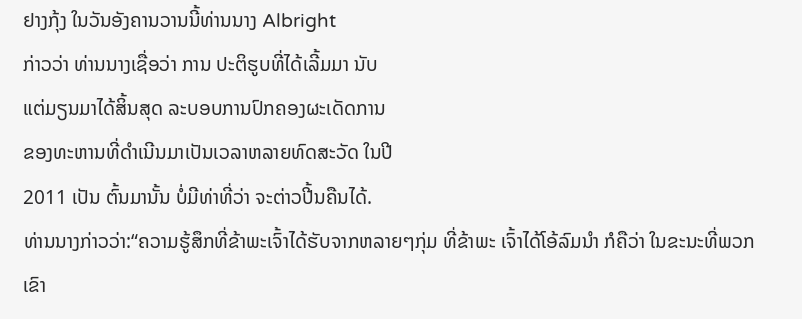ຢາງກຸ້ງ ໃນວັນອັງຄານວານນີ້ທ່ານນາງ Albright
ກ່າວວ່າ ທ່ານນາງເຊື່ອວ່າ ການ ປະຕິຮູບທີ່ໄດ້ເລີ້ມມາ ນັບ
ແຕ່ມຽນມາໄດ້ສິ້ນສຸດ ລະບອບການປົກຄອງຜະເດັດການ
ຂອງທະຫານທີ່ດໍາເນີນມາເປັນເວລາຫລາຍທົດສະວັດ ໃນປີ
2011 ເປັນ ຕົ້ນມານັ້ນ ບໍ່ມີທ່າທີ່ວ່າ ຈະຕ່າວປີ້ນຄືນໄດ້.
ທ່ານນາງກ່າວວ່າ:“ຄວາມຮູ້ສຶກທີ່ຂ້າພະເຈົ້າໄດ້ຮັບຈາກຫລາຍໆກຸ່ມ ທີ່ຂ້າພະ ເຈົ້າໄດ້ໂອ້ລົມນໍາ ກໍຄືວ່າ ໃນຂະນະທີ່ພວກເຂົາ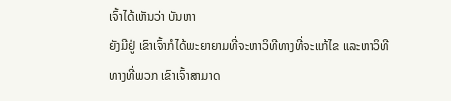ເຈົ້າໄດ້ເຫັນວ່າ ບັນຫາ
ຍັງມີຢູ່ ເຂົາເຈົ້າກໍໄດ້ພະຍາຍາມທີ່ຈະຫາວິທີທາງທີ່ຈະແກ້ໄຂ ແລະຫາວິທີ
ທາງທີ່ພວກ ເຂົາເຈົ້າສາມາດ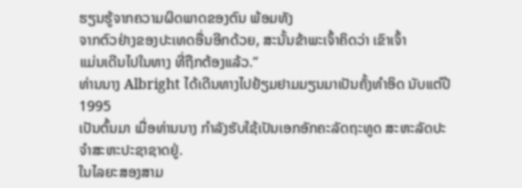ຮຽນຮູ້ຈາກຄວາມຜິດພາດຂອງຕົນ ພ້ອມທັງ
ຈາກຕົວຢ່າງຂອງປະເທດອື່ນອີກດ້ວຍ, ສະນັ້ນຂ້າພະເຈົ້າຄິດວ່າ ເຂົາເຈົ້າ
ແມ່ນເດີນໄປໃນທາງ ທີ່ຖືກຕ້ອງແລ້ວ.”
ທ່ານນາງ Albright ໄດ້ເດີນທາງໄປຢ້ຽມຢາມມຽນມາເປັນຄັ້ງທໍາອິດ ນັບແຕ່ປີ 1995
ເປັນຕົ້ນມາ ເມື່ອທ່ານນາງ ກໍາລັງຮັບໃຊ້ເປັນເອກອັກຄະລັດຖະທູດ ສະຫະລັດປະ
ຈໍາສະຫະປະຊາຊາດຢູ່.
ໃນໄລຍະສອງສາມ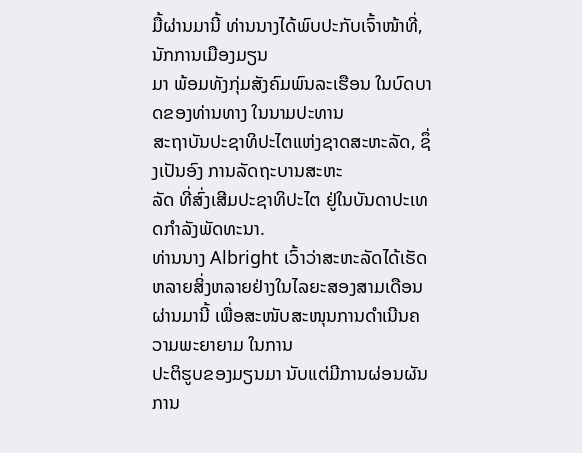ມື້ຜ່ານມານີ້ ທ່ານນາງໄດ້ພົບປະກັບເຈົ້າໜ້າທີ່, ນັກການເມືອງມຽນ
ມາ ພ້ອມທັງກຸ່ມສັງຄົມພົນລະເຮືອນ ໃນບົດບາດຂອງທ່ານທາງ ໃນນາມປະທານ
ສະຖາບັນປະຊາທິປະໄຕແຫ່ງຊາດສະຫະລັດ, ຊຶ່ງເປັນອົງ ການລັດຖະບານສະຫະ
ລັດ ທີ່ສົ່ງເສີມປະຊາທິປະໄຕ ຢູ່ໃນບັນດາປະເທດກໍາລັງພັດທະນາ.
ທ່ານນາງ Albright ເວົ້າວ່າສະຫະລັດໄດ້ເຮັດຫລາຍສິ່ງຫລາຍຢ່າງໃນໄລຍະສອງສາມເດືອນຜ່ານມານີ້ ເພື່ອສະໜັບສະໜຸນການດໍາເນີນຄວາມພະຍາຍາມ ໃນການ
ປະຕິຮູບຂອງມຽນມາ ນັບແຕ່ມີການຜ່ອນຜັນການ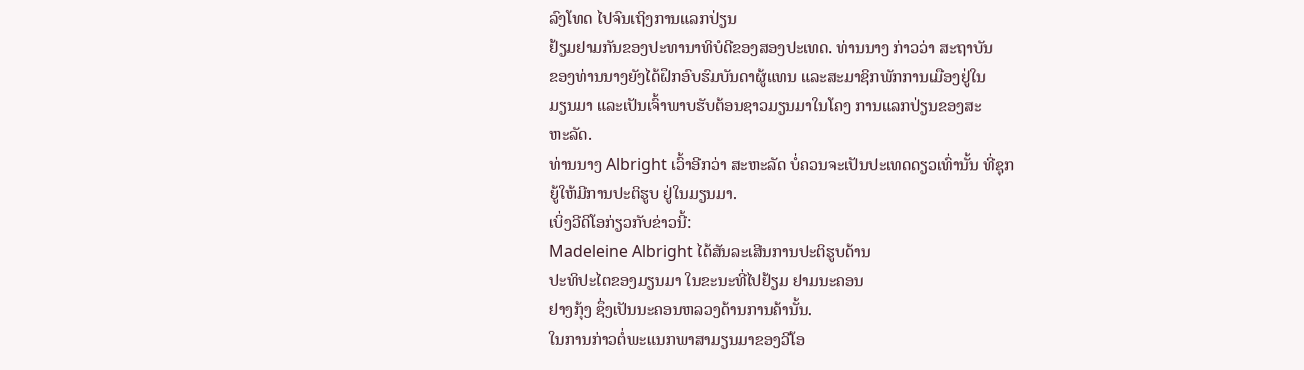ລົງໂທດ ໄປຈົນເຖິງການແລກປ່ຽນ
ຢ້ຽມຢາມກັນຂອງປະທານາທິບໍດີຂອງສອງປະເທດ. ທ່ານນາງ ກ່າວວ່າ ສະຖາບັນ
ຂອງທ່ານນາງຍັງໄດ້ຝຶກອົບຮົມບັນດາຜູ້ແທນ ແລະສະມາຊິກພັກການເມືອງຢູ່ໃນ
ມຽນມາ ແລະເປັນເຈົ້າພາບຮັບຕ້ອນຊາວມຽນມາໃນໂຄງ ການແລກປ່ຽນຂອງສະ
ຫະລັດ.
ທ່ານນາງ Albright ເວົ້າອີກວ່າ ສະຫະລັດ ບໍ່ຄວນຈະເປັນປະເທດດຽວເທົ່ານັ້ນ ທີ່ຊຸກ
ຍູ້ໃຫ້ມີການປະຕິຮູບ ຢູ່ໃນມຽນມາ.
ເບິ່ງວີດິໂອກ່ຽວກັບຂ່າວນີ້:
Madeleine Albright ໄດ້ສັນລະເສີນການປະຕິຮູບດ້ານ
ປະທິປະໄຕຂອງມຽນມາ ໃນຂະນະທີ່ໄປຢ້ຽມ ຢາມນະຄອນ
ຢາງກຸ້ງ ຊຶ່ງເປັນນະຄອນຫລວງດ້ານການຄ້ານັ້ນ.
ໃນການກ່າວຕໍ່ພະແນກພາສາມຽນມາຂອງວີໂອ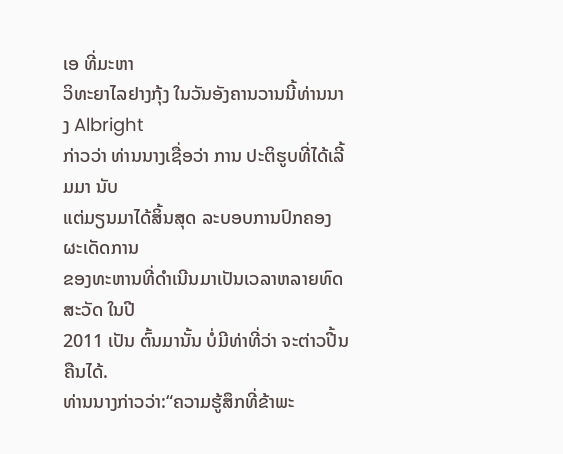ເອ ທີ່ມະຫາ
ວິທະຍາໄລຢາງກຸ້ງ ໃນວັນອັງຄານວານນີ້ທ່ານນາງ Albright
ກ່າວວ່າ ທ່ານນາງເຊື່ອວ່າ ການ ປະຕິຮູບທີ່ໄດ້ເລີ້ມມາ ນັບ
ແຕ່ມຽນມາໄດ້ສິ້ນສຸດ ລະບອບການປົກຄອງຜະເດັດການ
ຂອງທະຫານທີ່ດໍາເນີນມາເປັນເວລາຫລາຍທົດສະວັດ ໃນປີ
2011 ເປັນ ຕົ້ນມານັ້ນ ບໍ່ມີທ່າທີ່ວ່າ ຈະຕ່າວປີ້ນຄືນໄດ້.
ທ່ານນາງກ່າວວ່າ:“ຄວາມຮູ້ສຶກທີ່ຂ້າພະ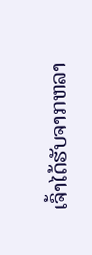ເຈົ້າໄດ້ຮັບຈາກຫລາ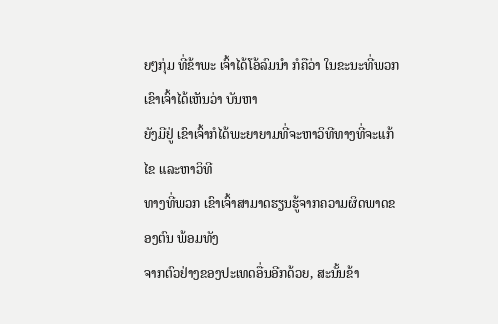ຍໆກຸ່ມ ທີ່ຂ້າພະ ເຈົ້າໄດ້ໂອ້ລົມນໍາ ກໍຄືວ່າ ໃນຂະນະທີ່ພວກເຂົາເຈົ້າໄດ້ເຫັນວ່າ ບັນຫາ
ຍັງມີຢູ່ ເຂົາເຈົ້າກໍໄດ້ພະຍາຍາມທີ່ຈະຫາວິທີທາງທີ່ຈະແກ້ໄຂ ແລະຫາວິທີ
ທາງທີ່ພວກ ເຂົາເຈົ້າສາມາດຮຽນຮູ້ຈາກຄວາມຜິດພາດຂອງຕົນ ພ້ອມທັງ
ຈາກຕົວຢ່າງຂອງປະເທດອື່ນອີກດ້ວຍ, ສະນັ້ນຂ້າ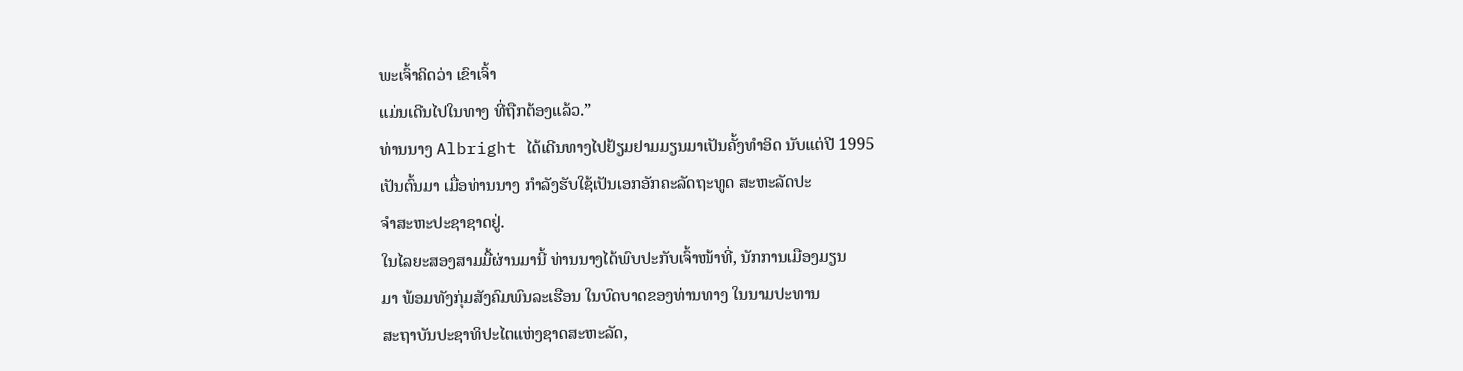ພະເຈົ້າຄິດວ່າ ເຂົາເຈົ້າ
ແມ່ນເດີນໄປໃນທາງ ທີ່ຖືກຕ້ອງແລ້ວ.”
ທ່ານນາງ Albright ໄດ້ເດີນທາງໄປຢ້ຽມຢາມມຽນມາເປັນຄັ້ງທໍາອິດ ນັບແຕ່ປີ 1995
ເປັນຕົ້ນມາ ເມື່ອທ່ານນາງ ກໍາລັງຮັບໃຊ້ເປັນເອກອັກຄະລັດຖະທູດ ສະຫະລັດປະ
ຈໍາສະຫະປະຊາຊາດຢູ່.
ໃນໄລຍະສອງສາມມື້ຜ່ານມານີ້ ທ່ານນາງໄດ້ພົບປະກັບເຈົ້າໜ້າທີ່, ນັກການເມືອງມຽນ
ມາ ພ້ອມທັງກຸ່ມສັງຄົມພົນລະເຮືອນ ໃນບົດບາດຂອງທ່ານທາງ ໃນນາມປະທານ
ສະຖາບັນປະຊາທິປະໄຕແຫ່ງຊາດສະຫະລັດ,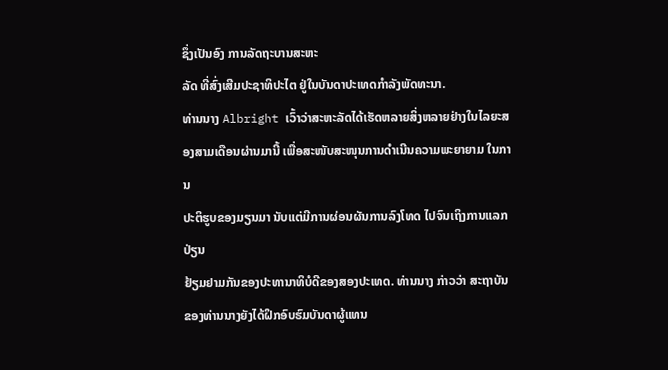ຊຶ່ງເປັນອົງ ການລັດຖະບານສະຫະ
ລັດ ທີ່ສົ່ງເສີມປະຊາທິປະໄຕ ຢູ່ໃນບັນດາປະເທດກໍາລັງພັດທະນາ.
ທ່ານນາງ Albright ເວົ້າວ່າສະຫະລັດໄດ້ເຮັດຫລາຍສິ່ງຫລາຍຢ່າງໃນໄລຍະສອງສາມເດືອນຜ່ານມານີ້ ເພື່ອສະໜັບສະໜຸນການດໍາເນີນຄວາມພະຍາຍາມ ໃນການ
ປະຕິຮູບຂອງມຽນມາ ນັບແຕ່ມີການຜ່ອນຜັນການລົງໂທດ ໄປຈົນເຖິງການແລກປ່ຽນ
ຢ້ຽມຢາມກັນຂອງປະທານາທິບໍດີຂອງສອງປະເທດ. ທ່ານນາງ ກ່າວວ່າ ສະຖາບັນ
ຂອງທ່ານນາງຍັງໄດ້ຝຶກອົບຮົມບັນດາຜູ້ແທນ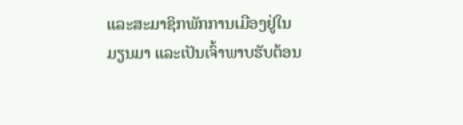ແລະສະມາຊິກພັກການເມືອງຢູ່ໃນ
ມຽນມາ ແລະເປັນເຈົ້າພາບຮັບຕ້ອນ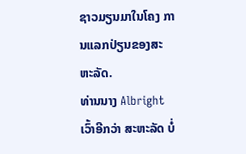ຊາວມຽນມາໃນໂຄງ ການແລກປ່ຽນຂອງສະ
ຫະລັດ.
ທ່ານນາງ Albright ເວົ້າອີກວ່າ ສະຫະລັດ ບໍ່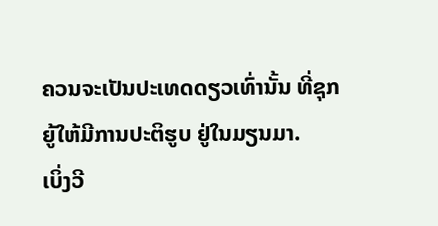ຄວນຈະເປັນປະເທດດຽວເທົ່ານັ້ນ ທີ່ຊຸກ
ຍູ້ໃຫ້ມີການປະຕິຮູບ ຢູ່ໃນມຽນມາ.
ເບິ່ງວີ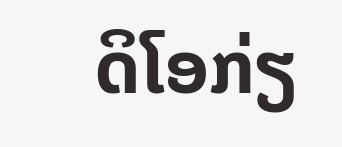ດິໂອກ່ຽ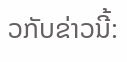ວກັບຂ່າວນີ້: